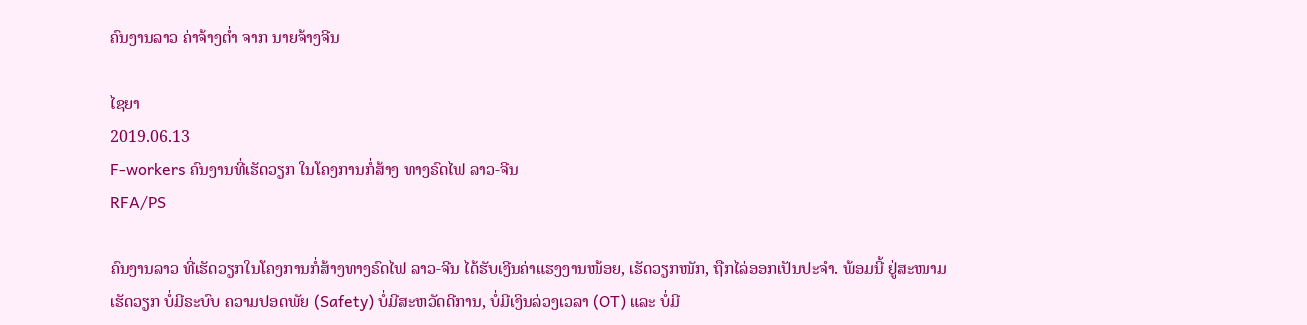ຄົນງານລາວ ຄ່າຈ້າງຕໍ່າ ຈາກ ນາຍຈ້າງຈີນ

ໄຊຍາ
2019.06.13
F-workers ຄົນງານທີ່ເຮັດວຽກ ໃນໂຄງການກໍ່ສ້າງ ທາງຣົດໄຟ ລາວ-ຈີນ
RFA/PS

ຄົນງານລາວ ທີ່ເຮັດວຽກໃນໂຄງການກໍ່ສ້າງທາງຣົດໄຟ ລາວ-ຈີນ ໄດ້ຮັບເງີນຄ່າແຮງງານໜ້ອຍ, ເຮັດວຽກໜັກ, ຖືກໄລ່ອອກເປັນປະຈຳ. ພ້ອມນີ້ ຢູ່ສະໜາມເຮັດວຽກ ບໍ່ມີຣະບົບ ຄວາມປອດພັຍ (Safety) ບໍ່ມີສະຫວັດດີການ, ບໍ່ມີເງິນລ່ວງເວລາ (OT) ແລະ ບໍ່ມີ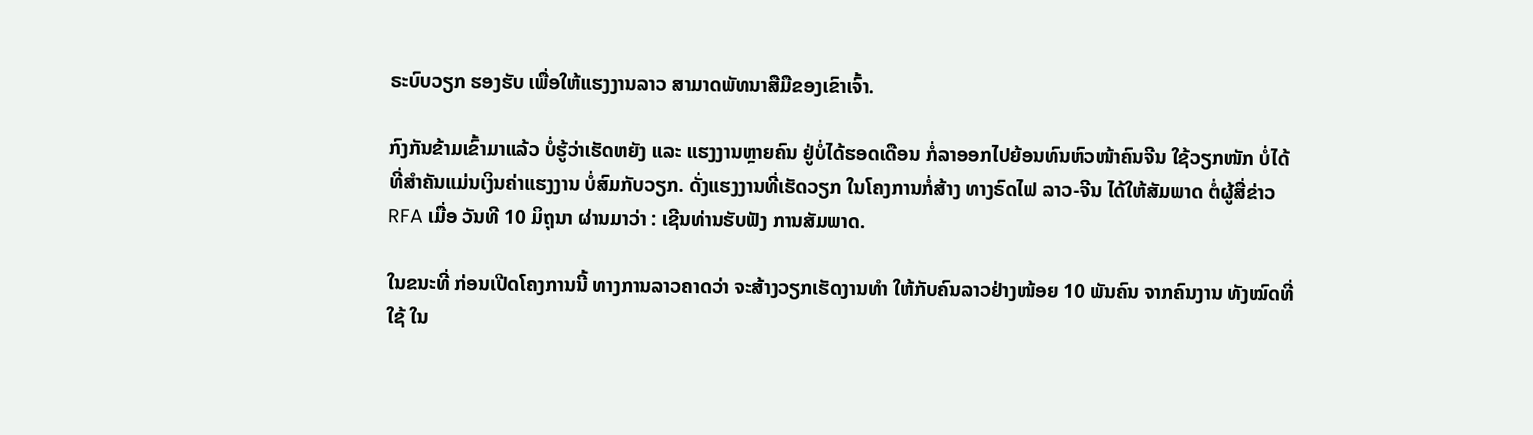ຣະບົບວຽກ ຮອງຮັບ ເພື່ອໃຫ້ແຮງງານລາວ ສາມາດພັທນາສືມືຂອງເຂົາເຈົ້າ.

ກົງກັນຂ້າມເຂົ້າມາແລ້ວ ບໍ່ຮູ້ວ່າເຮັດຫຍັງ ແລະ ແຮງງານຫຼາຍຄົນ ຢູ່ບໍ່ໄດ້ຮອດເດືອນ ກໍ່ລາອອກໄປຍ້ອນທົນຫົວໜ້າຄົນຈີນ ໃຊ້ວຽກໜັກ ບໍ່ໄດ້ ທີ່ສຳຄັນແມ່ນເງິນຄ່າແຮງງານ ບໍ່ສົມກັບວຽກ. ດັ່ງແຮງງານທີ່ເຮັດວຽກ ໃນໂຄງການກໍ່ສ້າງ ທາງຣົດໄຟ ລາວ-ຈີນ ໄດ້ໃຫ້ສັມພາດ ຕໍ່ຜູ້ສື່ຂ່າວ RFA ເມື່ອ ວັນທີ 10 ມິຖຸນາ ຜ່ານມາວ່າ : ເຊີນທ່ານຮັບຟັງ ການສັມພາດ.

ໃນຂນະທີ່ ກ່ອນເປີດໂຄງການນີ້ ທາງການລາວຄາດວ່າ ຈະສ້າງວຽກເຮັດງານທໍາ ໃຫ້ກັບຄົນລາວຢ່າງໜ້ອຍ 10 ພັນຄົນ ຈາກຄົນງານ ທັງໝົດທີ່ໃຊ້ ໃນ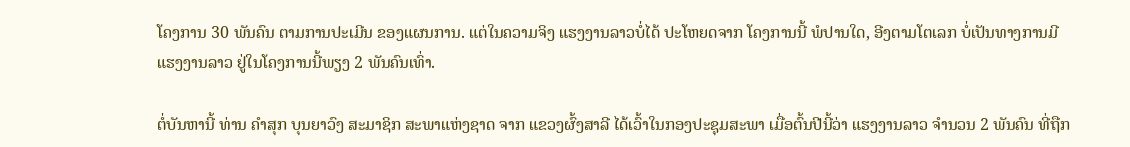ໂຄງການ 30 ພັນຄົນ ຕາມການປະເມີນ ຂອງແຜນການ. ແຕ່ໃນຄວາມຈິງ ແຮງງານລາວບໍ່ໄດ້ ປະໂຫຍດຈາກ ໂຄງການນີ້ ພໍປານໃດ, ອີງຕາມໂຕເລກ ບໍ່ເປັນທາງການມີແຮງງານລາວ ຢູ່ໃນໂຄງການນີ້ພຽງ 2 ພັນຄົນເທົ່າ.

ຕໍ່ບັນຫານີ້ ທ່ານ ຄຳສຸກ ບຸນຍາວົງ ສະມາຊິກ ສະພາແຫ່ງຊາດ ຈາກ ແຂວງຜົ້ງສາລີ ໄດ້ເວົ້າໃນກອງປະຊຸມສະພາ ເມື່ອຕົ້ນປີນີ້ວ່າ ແຮງງານລາວ ຈຳນວນ 2 ພັນຄົນ ທີ່ຖືກ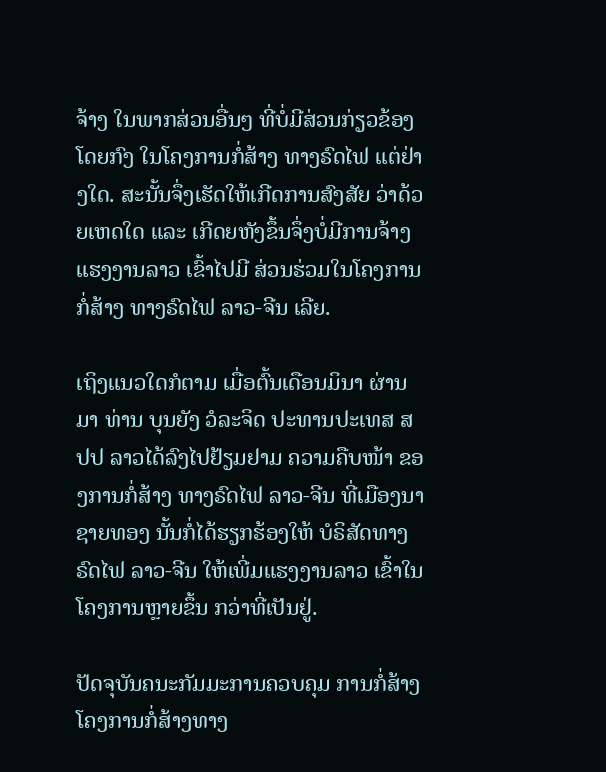ຈ້າງ ໃນພາກສ່ວນອື່ນໆ ທີ່ບໍ່ມີສ່ວນກ່ຽວຂ້ອງໂດຍກົງ ໃນໂຄງການກໍ່ສ້າງ ທາງຣົດໄຟ ແຕ່ຢ່າງໃດ. ສະນັ້ນຈຶ່ງເຮັດໃຫ້ເກີດການສົງສັຍ ວ່າດ້ວຍເຫດໃດ ແລະ ເກີດຍຫັງຂຶ້ນຈຶ່ງບໍ່ມີການຈ້າງ ແຮງງານລາວ ເຂົ້າໄປມີ ສ່ວນຮ່ວມໃນໂຄງການກໍ່ສ້າງ ທາງຣົດໄຟ ລາວ-ຈີນ ເລີຍ.

ເຖິງແນວໃດກໍຕາມ ເມື່ອຕົ້ນເດືອນມິນາ ຜ່ານມາ ທ່ານ ບຸນຍັງ ວໍລະຈິດ ປະທານປະເທສ ສປປ ລາວໄດ້ລົງໄປຢ້ຽມຢາມ ຄວາມຄືບໜ້າ ຂອງການກໍ່ສ້າງ ທາງຣົດໄຟ ລາວ-ຈີນ ທີ່ເມືອງນາຊາຍທອງ ນັ້ນກໍ່ໄດ້ຮຽກຮ້ອງໃຫ້ ບໍຣິສັດທາງຣົດໄຟ ລາວ-ຈີນ ໃຫ້ເພີ່ມແຮງງານລາວ ເຂົ້າໃນໂຄງການຫຼາຍຂຶ້ນ ກວ່າທີ່ເປັນຢູ່.

ປັດຈຸບັນຄນະກັມມະການຄວບຄຸມ ການກໍ່ສ້າງ ໂຄງການກໍ່ສ້າງທາງ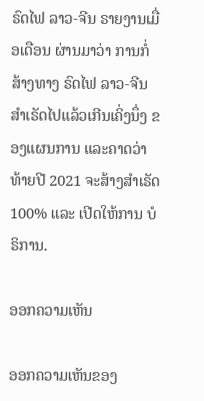ຣົດໄຟ ລາວ-ຈີນ ຣາຍງານເມື່ອເດືອນ ຜ່ານມາວ່າ ການກໍ່ສ້າງທາງ ຣົດໄຟ ລາວ-ຈີນ ສຳເຣັດໄປແລ້ວເກີນເຄິ່ງນຶ່ງ ຂອງແຜນການ ແລະຄາດວ່າທ້າຍປີ 2021 ຈະສ້າງສຳເຣັດ 100% ແລະ ເປີດໃຫ້ການ ບໍຣິການ.

ອອກຄວາມເຫັນ

ອອກຄວາມເຫັນຂອງ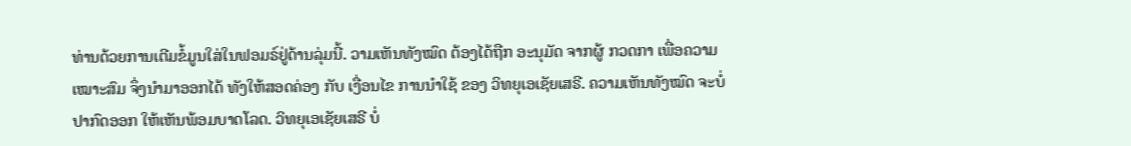ທ່ານດ້ວຍການເຕີມຂໍ້ມູນໃສ່ໃນຟອມຣ໌ຢູ່ດ້ານລຸ່ມນີ້. ວາມເຫັນທັງໝົດ ຕ້ອງໄດ້ຖືກ ອະນຸມັດ ຈາກຜູ້ ກວດກາ ເພື່ອຄວາມເໝາະສົມ ຈຶ່ງນໍາມາອອກໄດ້ ທັງໃຫ້ສອດຄ່ອງ ກັບ ເງື່ອນໄຂ ການນຳໃຊ້ ຂອງ ວິທຍຸເອເຊັຍເສຣີ. ຄວາມເຫັນທັງໝົດ ຈະບໍ່ປາກົດອອກ ໃຫ້ເຫັນພ້ອມບາດໂລດ. ວິທຍຸເອເຊັຍເສຣີ ບໍ່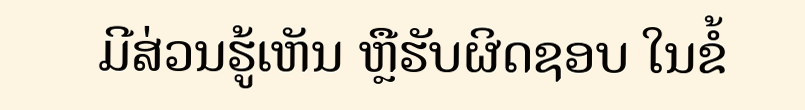ມີສ່ວນຮູ້ເຫັນ ຫຼືຮັບຜິດຊອບ ໃນຂໍ້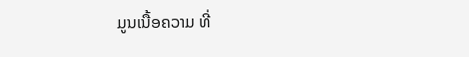ມູນເນື້ອຄວາມ ທີ່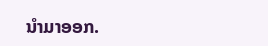ນໍາມາອອກ.